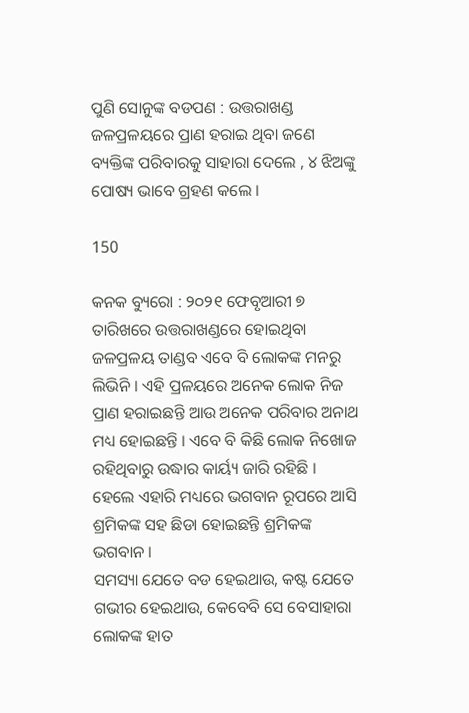ପୁଣି ସୋନୁଙ୍କ ବଡପଣ : ଉତ୍ତରାଖଣ୍ଡ ଜଳପ୍ରଳୟରେ ପ୍ରାଣ ହରାଇ ଥିବା ଜଣେ ବ୍ୟକ୍ତିଙ୍କ ପରିବାରକୁ ସାହାରା ଦେଲେ , ୪ ଝିଅଙ୍କୁ ପୋଷ୍ୟ ଭାବେ ଗ୍ରହଣ କଲେ ।

150

କନକ ବ୍ୟୁରୋ : ୨୦୨୧ ଫେବୃଆରୀ ୭ ତାରିଖରେ ଉତ୍ତରାଖଣ୍ଡରେ ହୋଇଥିବା ଜଳପ୍ରଳୟ ତାଣ୍ଡବ ଏବେ ବି ଲୋକଙ୍କ ମନରୁ ଲିଭିନି । ଏହି ପ୍ରଳୟରେ ଅନେକ ଲୋକ ନିଜ ପ୍ରାଣ ହରାଇଛନ୍ତି ଆଉ ଅନେକ ପରିବାର ଅନାଥ ମଧ୍ୟ ହୋଇଛନ୍ତି । ଏବେ ବି କିଛି ଲୋକ ନିଖୋଜ ରହିଥିବାରୁ ଉଦ୍ଧାର କାର୍ୟ୍ୟ ଜାରି ରହିଛି । ହେଲେ ଏହାରି ମଧ୍ୟରେ ଭଗବାନ ରୂପରେ ଆସି ଶ୍ରମିକଙ୍କ ସହ ଛିଡା ହୋଇଛନ୍ତି ଶ୍ରମିକଙ୍କ ଭଗବାନ ।
ସମସ୍ୟା ଯେତେ ବଡ ହେଇଥାଉ, କଷ୍ଟ ଯେତେ ଗଭୀର ହେଇଥାଉ, କେବେବି ସେ ବେସାହାରା ଲୋକଙ୍କ ହାତ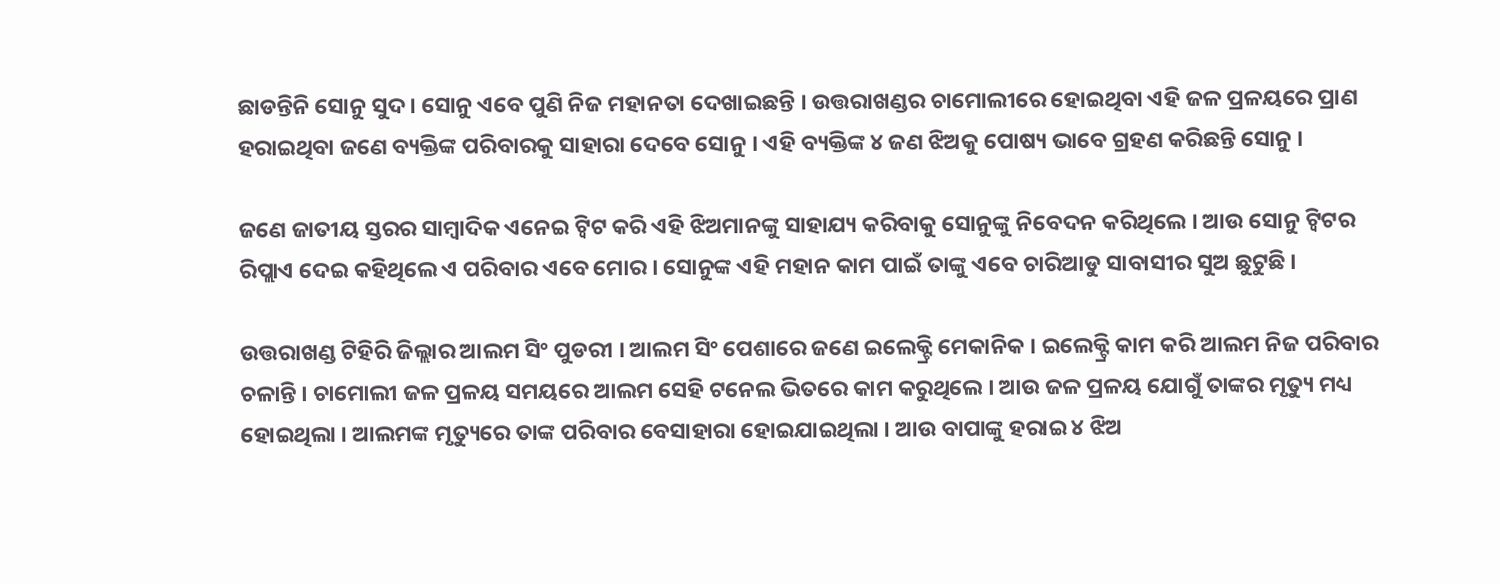ଛାଡନ୍ତିନି ସୋନୁ ସୁଦ । ସୋନୁ ଏବେ ପୁଣି ନିଜ ମହାନତା ଦେଖାଇଛନ୍ତି । ଉତ୍ତରାଖଣ୍ଡର ଚାମୋଲୀରେ ହୋଇଥିବା ଏହି ଜଳ ପ୍ରଳୟରେ ପ୍ରାଣ ହରାଇଥିବା ଜଣେ ବ୍ୟକ୍ତିଙ୍କ ପରିବାରକୁ ସାହାରା ଦେବେ ସୋନୁ । ଏହି ବ୍ୟକ୍ତିଙ୍କ ୪ ଜଣ ଝିଅକୁ ପୋଷ୍ୟ ଭାବେ ଗ୍ରହଣ କରିଛନ୍ତି ସୋନୁ ।

ଜଣେ ଜାତୀୟ ସ୍ତରର ସାମ୍ବାଦିକ ଏନେଇ ଟ୍ୱିଟ କରି ଏହି ଝିଅମାନଙ୍କୁ ସାହାଯ୍ୟ କରିବାକୁ ସୋନୁଙ୍କୁ ନିବେଦନ କରିଥିଲେ । ଆଉ ସୋନୁ ଟ୍ୱିଟର ରିପ୍ଲାଏ ଦେଇ କହିଥିଲେ ଏ ପରିବାର ଏବେ ମୋର । ସୋନୁଙ୍କ ଏହି ମହାନ କାମ ପାଇଁ ତାଙ୍କୁ ଏବେ ଚାରିଆଡୁ ସାବାସୀର ସୁଅ ଛୁଟୁଛି ।

ଉତ୍ତରାଖଣ୍ଡ ଟିହିରି ଜିଲ୍ଲାର ଆଲମ ସିଂ ପୁଡରୀ । ଆଲମ ସିଂ ପେଶାରେ ଜଣେ ଇଲେକ୍ଟ୍ରି ମେକାନିକ । ଇଲେକ୍ଟ୍ରି କାମ କରି ଆଲମ ନିଜ ପରିବାର ଚଳାନ୍ତି । ଚାମୋଲୀ ଜଳ ପ୍ରଳୟ ସମୟରେ ଆଲମ ସେହି ଟନେଲ ଭିତରେ କାମ କରୁଥିଲେ । ଆଉ ଜଳ ପ୍ରଳୟ ଯୋଗୁଁ ତାଙ୍କର ମୃତ୍ୟୁ ମଧ୍ୟ ହୋଇଥିଲା । ଆଲମଙ୍କ ମୃତ୍ୟୁରେ ତାଙ୍କ ପରିବାର ବେସାହାରା ହୋଇଯାଇଥିଲା । ଆଉ ବାପାଙ୍କୁ ହରାଇ ୪ ଝିଅ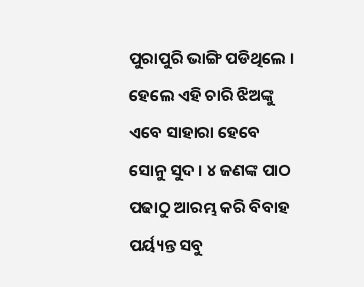ପୁରାପୁରି ଭାଙ୍ଗି ପଡିଥିଲେ । ହେଲେ ଏହି ଚାରି ଝିଅଙ୍କୁ ଏବେ ସାହାରା ହେବେ ସୋନୁ ସୁଦ । ୪ ଜଣଙ୍କ ପାଠ ପଢାଠୁ ଆରମ୍ଭ କରି ବିବାହ ପର୍ୟ୍ୟନ୍ତ ସବୁ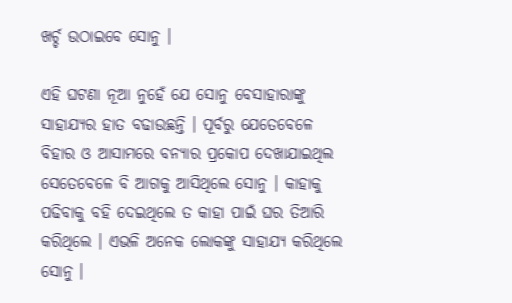ଖର୍ଚ୍ଚ ଉଠାଇବେ ସୋନୁ ।

ଏହି ଘଟଣା ନୂଆ ନୁହେଁ ଯେ ସୋନୁ ବେସାହାରାଙ୍କୁ ସାହାଯ୍ୟର ହାତ ବଢାଉଛନ୍ତି । ପୂର୍ବରୁ ଯେତେବେଳେ ବିହାର ଓ ଆସାମରେ ବନ୍ୟାର ପ୍ରକୋପ ଦେଖାଯାଇଥିଲ ସେତେବେଳେ ବି ଆଗକୁ ଆସିଥିଲେ ସୋନୁ । କାହାକୁ ପଢିବାକୁ ବହି ଦେଇଥିଲେ ତ କାହା ପାଇଁ ଘର ତିଆରି କରିଥିଲେ । ଏଭଳି ଅନେକ ଲୋକଙ୍କୁ ସାହାଯ୍ୟ କରିଥିଲେ ସୋନୁ ।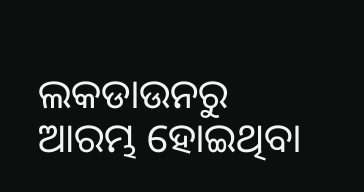ଲକଡାଉନରୁ ଆରମ୍ଭ ହୋଇଥିବା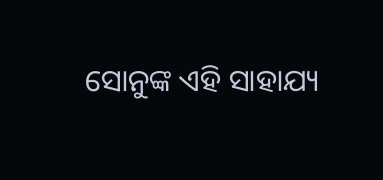ସୋନୁଙ୍କ ଏହି ସାହାଯ୍ୟ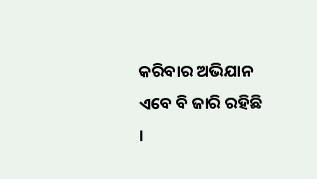କରିବାର ଅଭିଯାନ ଏବେ ବି ଜାରି ରହିଛି ।